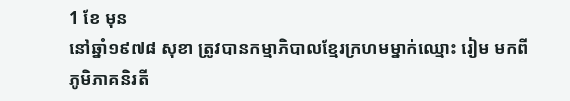1 ខែ មុន
នៅឆ្នាំ១៩៧៨ សុខា ត្រូវបានកម្មាភិបាលខ្មែរក្រហមម្នាក់ឈ្មោះ រៀម មកពីភូមិភាគនិរតី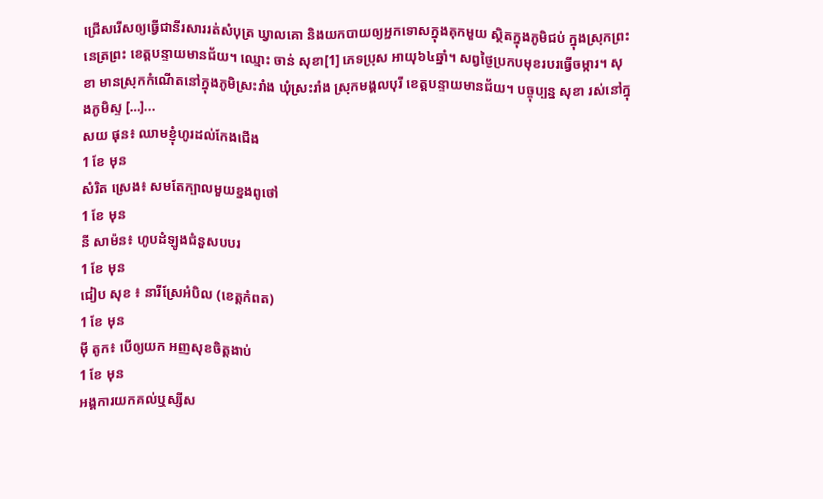ជ្រើសរើសឲ្យធ្វើជានីរសាររត់សំបុត្រ ឃ្វាលគោ និងយកបាយឲ្យអ្នកទោសក្នុងគុកមួយ ស្ថិតក្នុងភូមិជប់ ក្នុងស្រុកព្រះនេត្រព្រះ ខេត្តបន្ទាយមានជ័យ។ ឈ្មោះ ចាន់ សុខា[1] ភេទប្រុស អាយុ៦៤ឆ្នាំ។ សព្វថ្ងៃប្រកបមុខរបរធ្វើចម្ការ។ សុខា មានស្រុកកំណើតនៅក្នុងភូមិស្រះរាំង ឃុំស្រះរាំង ស្រុកមង្គលបុរី ខេត្តបន្ទាយមានជ័យ។ បច្ចុប្បន្ន សុខា រស់នៅក្នុងភូមិស្ទ […]...
សយ ផុន៖ ឈាមខ្ញុំហូរដល់កែងជើង
1 ខែ មុន
សំរិត ស្រេង៖ សមតែក្បាលមួយខ្នងពូថៅ
1 ខែ មុន
នី សាម៉ន៖ ហូបដំឡូងជំនួសបបរ
1 ខែ មុន
ជៀប សុខ ៖ នារីស្រែអំបិល (ខេត្តកំពត)
1 ខែ មុន
ម៉ី តូក៖ បើឲ្យយក អញសុខចិត្តងាប់
1 ខែ មុន
អង្គការយកគល់ឬស្សីស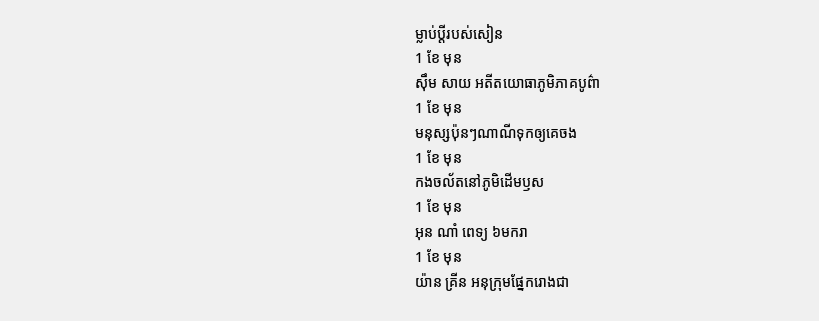ម្លាប់ប្ដីរបស់សៀន
1 ខែ មុន
ស៊ឹម សាយ អតីតយោធាភូមិភាគបូព៌ា
1 ខែ មុន
មនុស្សប៉ុនៗណាណីទុកឲ្យគេចង
1 ខែ មុន
កងចល័តនៅភូមិដើមឫស
1 ខែ មុន
អុន ណាំ ពេទ្យ ៦មករា
1 ខែ មុន
យ៉ាន គ្រីន អនុក្រុមផ្នែករោងជា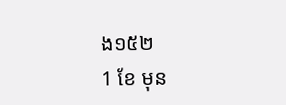ង១៥២
1 ខែ មុន